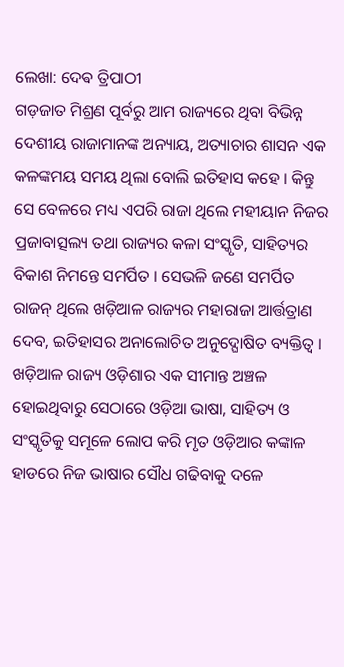ଲେଖା: ଦେଵ ତ୍ରିପାଠୀ
ଗଡ଼ଜାତ ମିଶ୍ରଣ ପୂର୍ବରୁ ଆମ ରାଜ୍ୟରେ ଥିବା ବିଭିନ୍ନ ଦେଶୀୟ ରାଜାମାନଙ୍କ ଅନ୍ୟାୟ, ଅତ୍ୟାଚାର ଶାସନ ଏକ କଳଙ୍କମୟ ସମୟ ଥିଲା ବୋଲି ଇତିହାସ କହେ । କିନ୍ତୁ ସେ ବେଳରେ ମଧ୍ୟ ଏପରି ରାଜା ଥିଲେ ମହୀୟାନ ନିଜର ପ୍ରଜାବାତ୍ସଲ୍ୟ ତଥା ରାଜ୍ୟର କଳା ସଂସ୍କୃତି, ସାହିତ୍ୟର ବିକାଶ ନିମନ୍ତେ ସମର୍ପିତ । ସେଭଳି ଜଣେ ସମର୍ପିତ ରାଜନ୍ ଥିଲେ ଖଡ଼ିଆଳ ରାଜ୍ୟର ମହାରାଜା ଆର୍ତ୍ତତ୍ରାଣ ଦେବ, ଇତିହାସର ଅନାଲୋଚିତ ଅନୁଦ୍ଘୋଷିତ ବ୍ୟକ୍ତିତ୍ଵ ।
ଖଡ଼ିଆଳ ରାଜ୍ୟ ଓଡ଼ିଶାର ଏକ ସୀମାନ୍ତ ଅଞ୍ଚଳ ହୋଇଥିବାରୁ ସେଠାରେ ଓଡ଼ିଆ ଭାଷା, ସାହିତ୍ୟ ଓ ସଂସ୍କୃତିକୁ ସମୂଳେ ଲୋପ କରି ମୃତ ଓଡ଼ିଆର କଙ୍କାଳ ହାଡରେ ନିଜ ଭାଷାର ସୌଧ ଗଢିବାକୁ ଦଳେ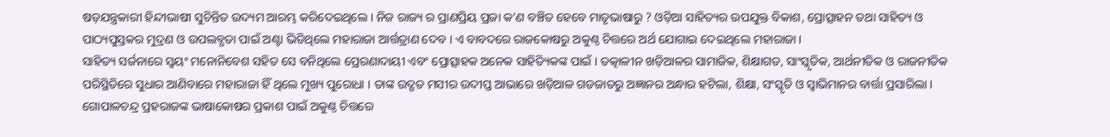ଷଡ଼ଯନ୍ତ୍ରକାରୀ ହିନ୍ଦୀଭାଷୀ ସୁଚିନ୍ତିତ ଉଦ୍ୟମ ଆରମ୍ଭ କରିଦେଇଥିଲେ । ନିଜ ରାଜ୍ୟ ର ପ୍ରାଣପ୍ରିୟ ପ୍ରଜା କ’ଣ ବଞ୍ଚିତ ହେବେ ମାତୃଭାଷାରୁ ? ଓଡ଼ିଆ ସାହିତ୍ୟର ଉପଯୁକ୍ତ ବିକାଶ, ପ୍ରୋତ୍ସାହନ ତଥା ସାହିତ୍ୟ ଓ ପାଠ୍ୟପୁସ୍ତକର ମୁଦ୍ରଣ ଓ ଉପଲବ୍ଧତା ପାଇଁ ଅଣ୍ଟା ଭିଡିଥିଲେ ମହାରାଜା ଆର୍ତ୍ତତ୍ରାଣ ଦେବ । ଏ ବାବଦରେ ରାଜକୋଷରୁ ଅକୁଣ୍ଠ ଚିତ୍ତରେ ଅର୍ଥ ଯୋଗାଇ ଦେଇଥିଲେ ମହାରାଜା ।
ସାହିତ୍ୟ ସର୍ଜନାରେ ସ୍ବୟଂ ମନୋନିବେଶ ସହିତ ସେ ବନିଥିଲେ ପ୍ରେରଣାଦାୟୀ ଏବଂ ପ୍ରୋତ୍ସାହକ ଅନେକ ସାହିତ୍ୟିକଙ୍କ ପାଇଁ । ତତ୍କାଳୀନ ଖଡ଼ିଆଳର ସାମାଜିକ, ଶିକ୍ଷାଗତ, ସାଂସ୍କୃତିକ, ଆର୍ଥନୀତିକ ଓ ରାଜନୀତିକ ପରିସ୍ଥିତିରେ ସୁଧାର ଆଣିବାରେ ମହାରାଜା ହିଁ ଥିଲେ ମୁଖ୍ୟ ପୁରୋଧା । ତାଙ୍କ ଉଦ୍ଗତ ମସୀର ଉଦୀପ୍ତ ଆଭାରେ ଖଡ଼ିଆଳ ଗଡଜାତରୁ ଅଜ୍ଞାନର ଅନ୍ଧାର ହଟିଲା, ଶିକ୍ଷା, ସଂସ୍କୃତି ଓ ସ୍ବାଭିମାନର ବାର୍ତ୍ତା ପ୍ରସାରିଲା । ଗୋପାଳଚନ୍ଦ୍ର ପ୍ରହରାଜଙ୍କ ଭାଷାକୋଷର ପ୍ରକାଶ ପାଇଁ ଅକୁଣ୍ଠ ଚିତ୍ତରେ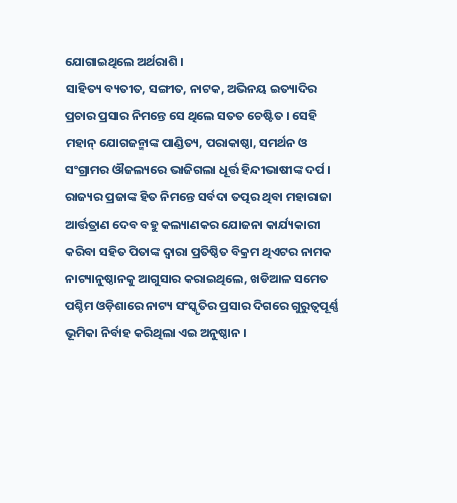ଯୋଗାଇଥିଲେ ଅର୍ଥରାଶି ।
ସାହିତ୍ୟ ବ୍ୟତୀତ, ସଙ୍ଗୀତ, ନାଟକ, ଅଭିନୟ ଇତ୍ୟାଦିର ପ୍ରଚାର ପ୍ରସାର ନିମନ୍ତେ ସେ ଥିଲେ ସତତ ଚେଷ୍ଟିତ । ସେହି ମହାନ୍ ଯୋଗଜନ୍ମାଙ୍କ ପାଣ୍ଡିତ୍ୟ, ପରାକାଷ୍ଠା, ସମର୍ଥନ ଓ ସଂଗ୍ରାମର ଔଜଲ୍ୟରେ ଭାଜିଗଲା ଧୂର୍ତ୍ତ ହିନ୍ଦୀଭାଷୀଙ୍କ ଦର୍ପ ।
ରାଜ୍ୟର ପ୍ରଜାଙ୍କ ହିତ ନିମନ୍ତେ ସର୍ବଦା ତତ୍ପର ଥିବା ମହାରାଜା ଆର୍ତ୍ତତ୍ରାଣ ଦେବ ବହୁ କଲ୍ୟାଣକର ଯୋଜନା କାର୍ଯ୍ୟକାରୀ କରିବା ସହିତ ପିତାଙ୍କ ଦ୍ଵାରା ପ୍ରତିଷ୍ଠିତ ବିକ୍ରମ ଥିଏଟର ନାମକ ନାଟ୍ୟାନୁଷ୍ଠାନକୁ ଆଗୁସାର କରାଇଥିଲେ, ଖଡିଆଳ ସମେତ ପଶ୍ଚିମ ଓଡ଼ିଶାରେ ନାଟ୍ୟ ସଂସ୍କୃତିର ପ୍ରସାର ଦିଗରେ ଗୁରୁତ୍ୱପୂର୍ଣ୍ଣ ଭୂମିକା ନିର୍ବାହ କରିଥିଲା ଏଇ ଅନୁଷ୍ଠାନ ।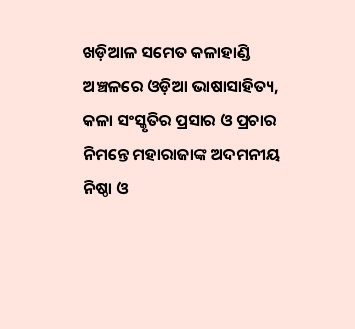ଖଡ଼ିଆଳ ସମେତ କଳାହାଣ୍ଡି ଅଞ୍ଚଳରେ ଓଡ଼ିଆ ଭାଷାସାହିତ୍ୟ, କଳା ସଂସ୍କୃତିର ପ୍ରସାର ଓ ପ୍ରଚାର ନିମନ୍ତେ ମହାରାଜାଙ୍କ ଅଦମନୀୟ ନିଷ୍ଠା ଓ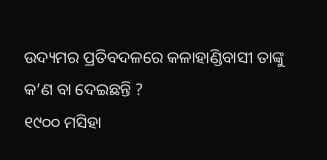ଉଦ୍ୟମର ପ୍ରତିବଦଳରେ କଳାହାଣ୍ଡିବାସୀ ତାଙ୍କୁ କ’ଣ ବା ଦେଇଛନ୍ତି ?
୧୯୦୦ ମସିହା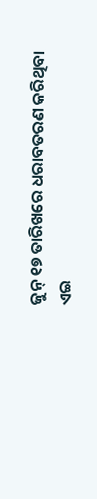ଜୁନ୍ ୧୭ ତାରିଖରେ ଧରାବତରଣ କରିଥିବା ଏଇ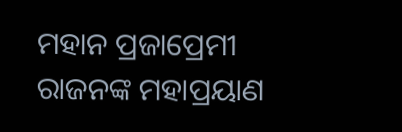ମହାନ ପ୍ରଜାପ୍ରେମୀ ରାଜନଙ୍କ ମହାପ୍ରୟାଣ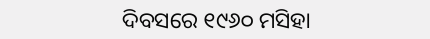ଦିବସରେ ୧୯୬୦ ମସିହା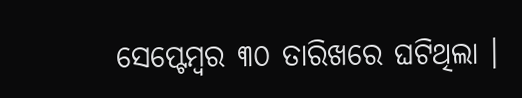ସେପ୍ଟେମ୍ବର ୩୦ ତାରିଖରେ ଘଟିଥିଲା ।